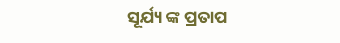ସୂର୍ଯ୍ୟ ଙ୍କ ପ୍ରତାପ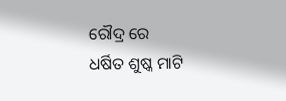ରୌଦ୍ର ରେ
ଧର୍ଷିତ ଶୁଷ୍କ ମାଟି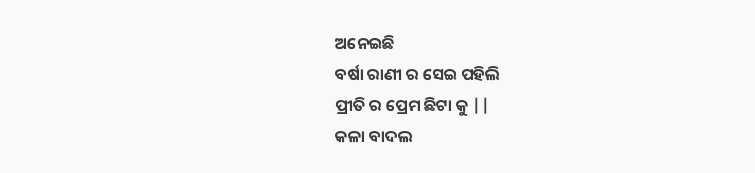ଅନେଇଛି
ବର୍ଷା ରାଣୀ ର ସେଇ ପହିଲି
ପ୍ରୀତି ର ପ୍ରେମ ଛିଟା କୁ ||
କଳା ବାଦଲ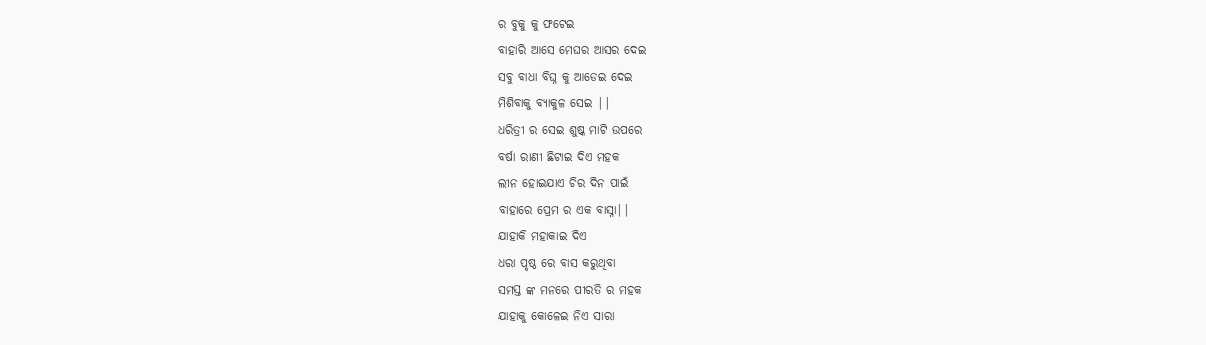ର ବୁକୁ କୁ ଫଟେଇ
ବାହାରି ଆସେ ମେଘର ଆସର ଦେଇ
ସବୁ ବାଧା ବିଘ୍ନ କୁ ଆଡେଇ ଦେଇ
ମିଶିବାକୁ ବ୍ୟାକୁଳ ସେଇ ||
ଧରିତ୍ରୀ ର ସେଇ ଶୁଷ୍କ ମାଟି ଉପରେ
ବର୍ଷା ରାଣୀ ଛିଟାଇ ଦିଏ ମହକ
ଲୀନ ହୋଇଯାଏ ଚିର ଦିନ ପାଇଁ
ବାହାରେ ପ୍ରେମ ର ଏକ ବାସ୍ନା||
ଯାହାକି ମହାକାଇ ଦିଏ
ଧରା ପୃଷ୍ଠ ରେ ବାସ କରୁଥିବା
ସମସ୍ତ ଙ୍କ ମନରେ ପୀରତି ର ମହକ
ଯାହାକୁ କୋଳେଇ ନିଏ ସାରା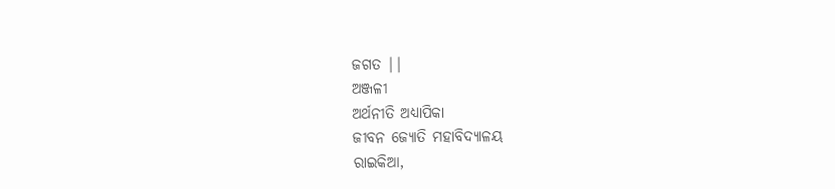ଜଗତ ||
ଅଞ୍ଜଳୀ
ଅର୍ଥନୀତି ଅଧ୍ୟାପିକା
ଜୀବନ ଜ୍ୟୋତି ମହାବିଦ୍ୟାଳୟ
ରାଇକିଆ,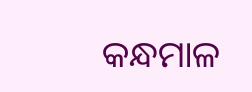କନ୍ଧମାଳ